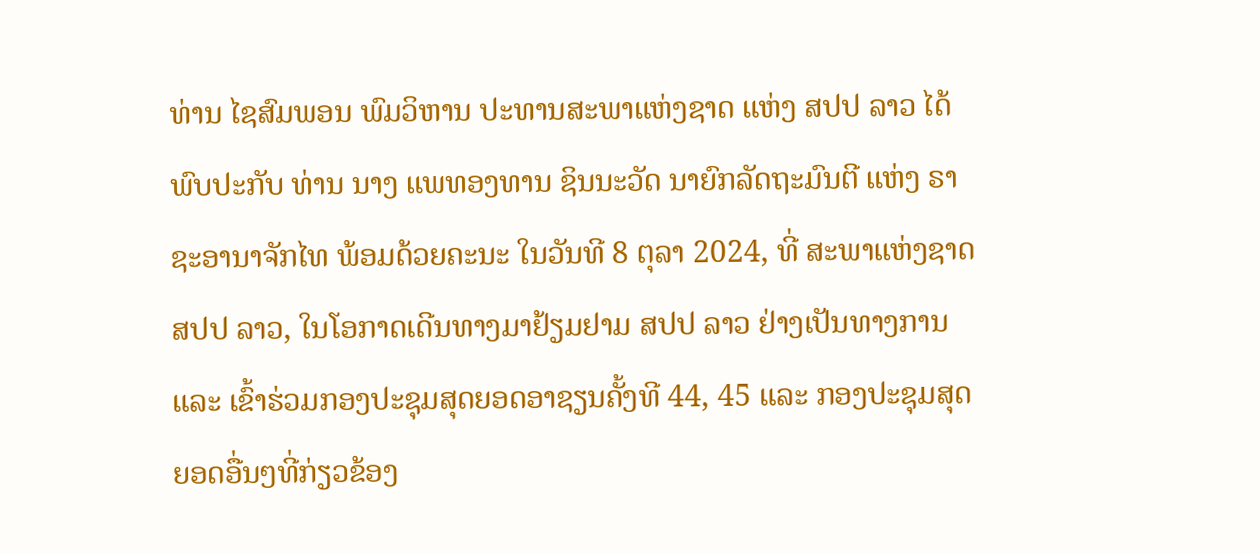ທ່ານ ໄຊສົມພອນ ພົມວິຫານ ປະທານສະພາແຫ່ງຊາດ ແຫ່ງ ສປປ ລາວ ໄດ້ພົບປະກັບ ທ່ານ ນາງ ແພທອງທານ ຊິນນະວັດ ນາຍົກລັດຖະມົນຕີ ແຫ່ງ ຣາຊະອານາຈັກໄທ ພ້ອມດ້ວຍຄະນະ ໃນວັນທີ 8 ຕຸລາ 2024, ທີ່ ສະພາແຫ່ງຊາດ ສປປ ລາວ, ໃນໂອກາດເດີນທາງມາຢ້ຽມຢາມ ສປປ ລາວ ຢ່າງເປັນທາງການ ແລະ ເຂົ້າຮ່ວມກອງປະຊຸມສຸດຍອດອາຊຽນຄັ້ງທີ 44, 45 ແລະ ກອງປະຊຸມສຸດຍອດອື່ນໆທີ່ກ່ຽວຂ້ອງ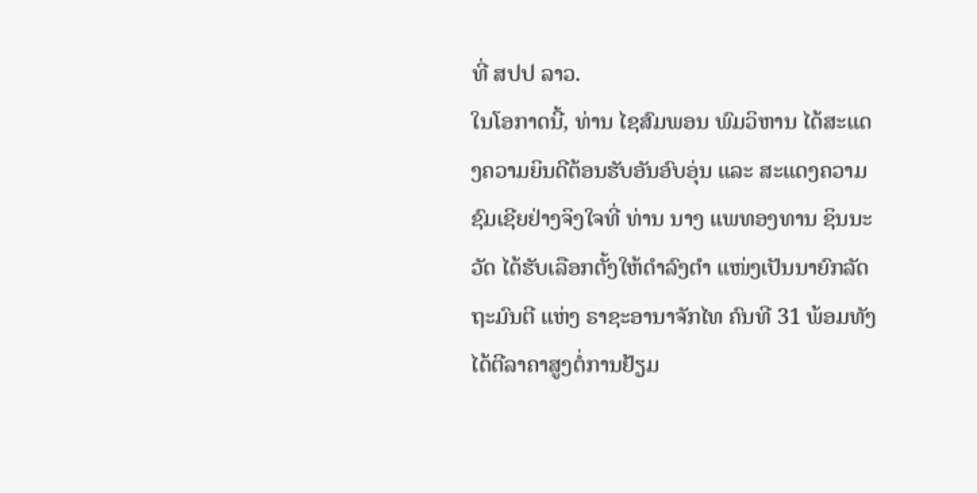ທີ່ ສປປ ລາວ.
ໃນໂອກາດນີ້, ທ່ານ ໄຊສົມພອນ ພົມວິຫານ ໄດ້ສະແດງຄວາມຍິນດີຕ້ອນຮັບອັນອົບອຸ່ນ ແລະ ສະແດງຄວາມຊົມເຊີຍຢ່າງຈິງໃຈທີ່ ທ່ານ ນາງ ແພທອງທານ ຊິນນະວັດ ໄດ້ຮັບເລືອກຕັ້ງໃຫ້ດໍາລົງຕໍາ ແໜ່ງເປັນນາຍົກລັດຖະມົນຕີ ແຫ່ງ ຣາຊະອານາຈັກໄທ ຄົນທີ 31 ພ້ອມທັງໄດ້ຕີລາຄາສູງຕໍ່ການຢ້ຽມ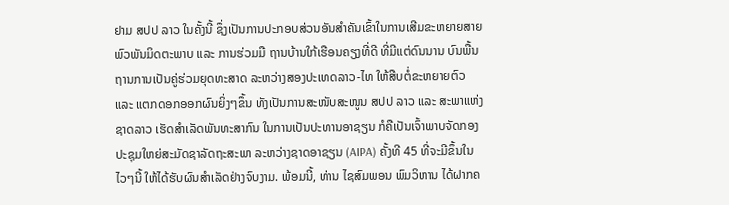ຢາມ ສປປ ລາວ ໃນຄັ້ງນີ້ ຊຶ່ງເປັນການປະກອບສ່ວນອັນສໍາຄັນເຂົ້າໃນການເສີມຂະຫຍາຍສາຍພົວພັນມິດຕະພາບ ແລະ ການຮ່ວມມື ຖານບ້ານໃກ້ເຮືອນຄຽງທີ່ດີ ທີ່ມີແຕ່ດົນນານ ບົນພື້ນຖານການເປັນຄູ່ຮ່ວມຍຸດທະສາດ ລະຫວ່າງສອງປະເທດລາວ-ໄທ ໃຫ້ສືບຕໍ່ຂະຫຍາຍຕົວ ແລະ ແຕກດອກອອກຜົນຍິ່ງໆຂຶ້ນ ທັງເປັນການສະໜັບສະໜູນ ສປປ ລາວ ແລະ ສະພາແຫ່ງຊາດລາວ ເຮັດສໍາເລັດພັນທະສາກົນ ໃນການເປັນປະທານອາຊຽນ ກໍຄືເປັນເຈົ້າພາບຈັດກອງປະຊຸມໃຫຍ່ສະມັດຊາລັດຖະສະພາ ລະຫວ່າງຊາດອາຊຽນ (AIPA) ຄັ້ງທີ 45 ທີ່ຈະມີຂຶ້ນໃນໄວໆນີ້ ໃຫ້ໄດ້ຮັບຜົນສໍາເລັດຢ່າງຈົບງາມ. ພ້ອມນີ້, ທ່ານ ໄຊສົມພອນ ພົມວິຫານ ໄດ້ຝາກຄ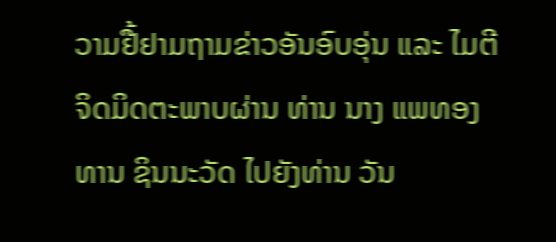ວາມຢື້ຢາມຖາມຂ່າວອັນອົບອຸ່ນ ແລະ ໄມຕີຈິດມິດຕະພາບຜ່ານ ທ່ານ ນາງ ແພທອງທານ ຊິນນະວັດ ໄປຍັງທ່ານ ວັນ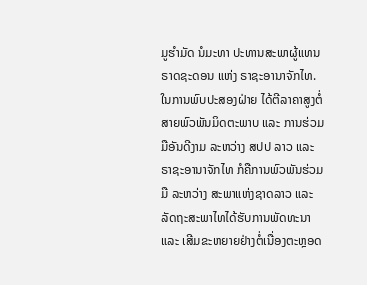ມູຮໍາມັດ ນໍມະທາ ປະທານສະພາຜູ້ແທນຣາດຊະດອນ ແຫ່ງ ຣາຊະອານາຈັກໄທ.
ໃນການພົບປະສອງຝ່າຍ ໄດ້ຕີລາຄາສູງຕໍ່ສາຍພົວພັນມິດຕະພາບ ແລະ ການຮ່ວມມືອັນດີງາມ ລະຫວ່າງ ສປປ ລາວ ແລະ ຣາຊະອານາຈັກໄທ ກໍຄືການພົວພັນຮ່ວມມື ລະຫວ່າງ ສະພາແຫ່ງຊາດລາວ ແລະ ລັດຖະສະພາໄທໄດ້ຮັບການພັດທະນາ ແລະ ເສີມຂະຫຍາຍຢ່າງຕໍ່ເນື່ອງຕະຫຼອດ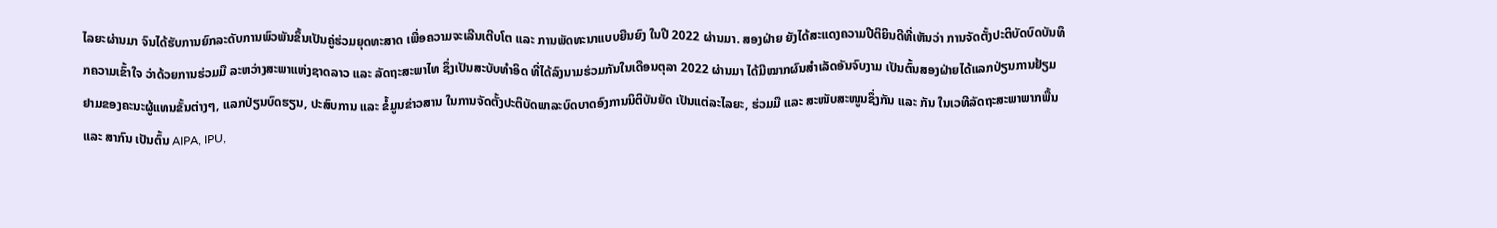ໄລຍະຜ່ານມາ ຈົນໄດ້ຮັບການຍົກລະດັບການພົວພັນຂຶ້ນເປັນຄູ່ຮ່ວມຍຸດທະສາດ ເພື່ອຄວາມຈະເລີນເຕີບໂຕ ແລະ ການພັດທະນາແບບຍືນຍົງ ໃນປີ 2022 ຜ່ານມາ. ສອງຝ່າຍ ຍັງໄດ້ສະແດງຄວາມປີຕິຍິນດີທີ່ເຫັນວ່າ ການຈັດຕັ້ງປະຕິບັດບົດບັນທຶກຄວາມເຂົ້າໃຈ ວ່າດ້ວຍການຮ່ວມມື ລະຫວ່າງສະພາແຫ່ງຊາດລາວ ແລະ ລັດຖະສະພາໄທ ຊຶ່ງເປັນສະບັບທໍາອິດ ທີ່ໄດ້ລົງນາມຮ່ວມກັນໃນເດືອນຕຸລາ 2022 ຜ່ານມາ ໄດ້ມີໝາກຜົນສໍາເລັດອັນຈົບງາມ ເປັນຕົ້ນສອງຝ່າຍໄດ້ແລກປ່ຽນການຢ້ຽມຢາມຂອງຄະນະຜູ້ແທນຂັ້ນຕ່າງໆ, ແລກປ່ຽນບົດຮຽນ, ປະສົບການ ແລະ ຂໍ້ມູນຂ່າວສານ ໃນການຈັດຕັ້ງປະຕິບັດພາລະບົດບາດອົງການນິຕິບັນຍັດ ເປັນແຕ່ລະໄລຍະ, ຮ່ວມມື ແລະ ສະໜັບສະໜູນຊຶ່ງກັນ ແລະ ກັນ ໃນເວທີລັດຖະສະພາພາກພື້ນ ແລະ ສາກົນ ເປັນຕົ້ນ AIPA, IPU,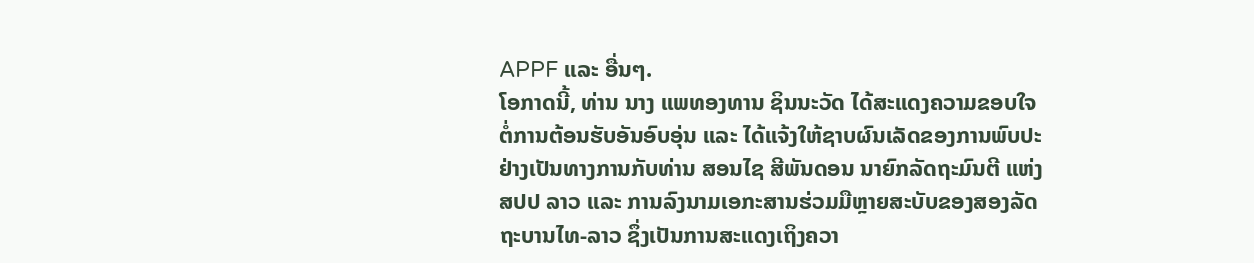APPF ແລະ ອື່ນໆ.
ໂອກາດນີ້, ທ່ານ ນາງ ແພທອງທານ ຊິນນະວັດ ໄດ້ສະແດງຄວາມຂອບໃຈຕໍ່ການຕ້ອນຮັບອັນອົບອຸ່ນ ແລະ ໄດ້ແຈ້ງໃຫ້ຊາບຜົນເລັດຂອງການພົບປະຢ່າງເປັນທາງການກັບທ່ານ ສອນໄຊ ສີພັນດອນ ນາຍົກລັດຖະມົນຕີ ແຫ່ງ ສປປ ລາວ ແລະ ການລົງນາມເອກະສານຮ່ວມມືຫຼາຍສະບັບຂອງສອງລັດຖະບານໄທ-ລາວ ຊຶ່ງເປັນການສະແດງເຖິງຄວາ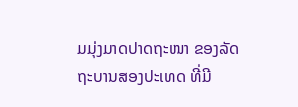ມມຸ່ງມາດປາດຖະໜາ ຂອງລັດຖະບານສອງປະເທດ ທີ່ມີ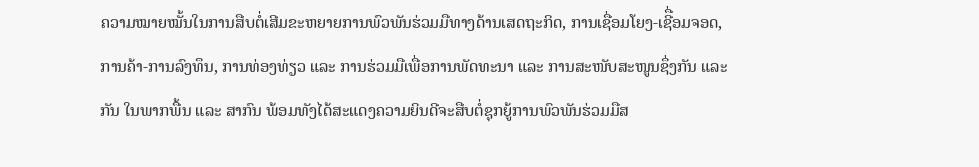ຄວາມໝາຍໝັ້ນໃນການສືບຕໍ່ເສີມຂະຫຍາຍການພົວພັນຮ່ວມມືທາງດ້ານເສດຖະກິດ, ການເຊື່ອມໂຍງ-ເຊີື່ອມຈອດ, ການຄ້າ-ການລົງທຶນ, ການທ່ອງທ່ຽວ ແລະ ການຮ່ວມມືເພື່ອການພັດທະນາ ແລະ ການສະໜັບສະໜູນຊຶ່ງກັນ ແລະ ກັນ ໃນພາກພື້ນ ແລະ ສາກົນ ພ້ອມທັງໄດ້ສະແດງຄວາມຍິນດີຈະສືບຕໍ່ຊຸກຍູ້ການພົວພັນຮ່ວມມືສ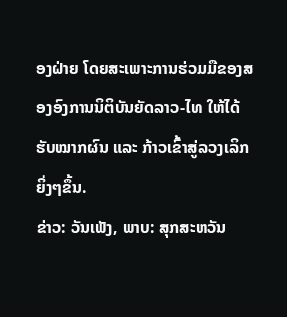ອງຝ່າຍ ໂດຍສະເພາະການຮ່ວມມືຂອງສອງອົງການນິຕິບັນຍັດລາວ-ໄທ ໃຫ້ໄດ້ຮັບໝາກຜົນ ແລະ ກ້າວເຂົ້າສູ່ລວງເລິກຍິ່ງໆຂຶ້ນ.
ຂ່າວ: ວັນເພັງ, ພາບ: ສຸກສະຫວັນ